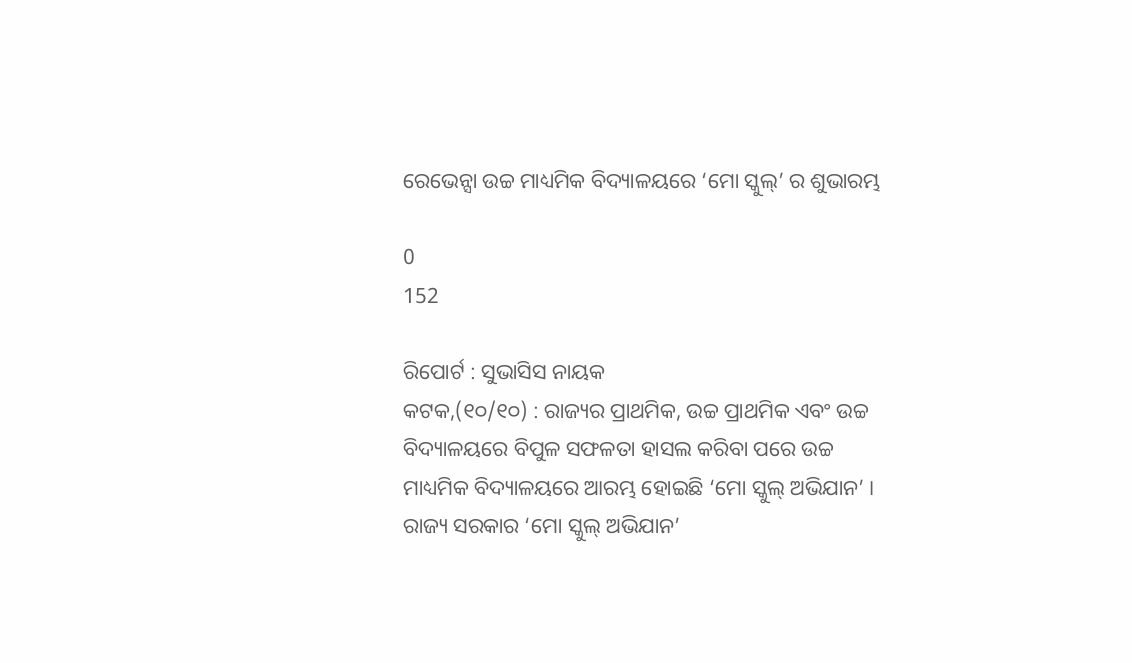ରେଭେନ୍ସା ଉଚ୍ଚ ମାଧ୍ୟମିକ ବିଦ୍ୟାଳୟରେ ‘ମୋ ସ୍କୁଲ୍’ ର ଶୁଭାରମ୍ଭ

0
152

ରିପୋର୍ଟ : ସୁଭାସିସ ନାୟକ
କଟକ,(୧୦/୧୦) : ରାଜ୍ୟର ପ୍ରାଥମିକ, ଉଚ୍ଚ ପ୍ରାଥମିକ ଏବଂ ଉଚ୍ଚ ବିଦ୍ୟାଳୟରେ ବିପୁଳ ସଫଳତା ହାସଲ କରିବା ପରେ ଉଚ୍ଚ ମାଧ୍ୟମିକ ବିଦ୍ୟାଳୟରେ ଆରମ୍ଭ ହୋଇଛି ‘ମୋ ସ୍କୁଲ୍ ଅଭିଯାନ’ । ରାଜ୍ୟ ସରକାର ‘ମୋ ସ୍କୁଲ୍ ଅଭିଯାନ’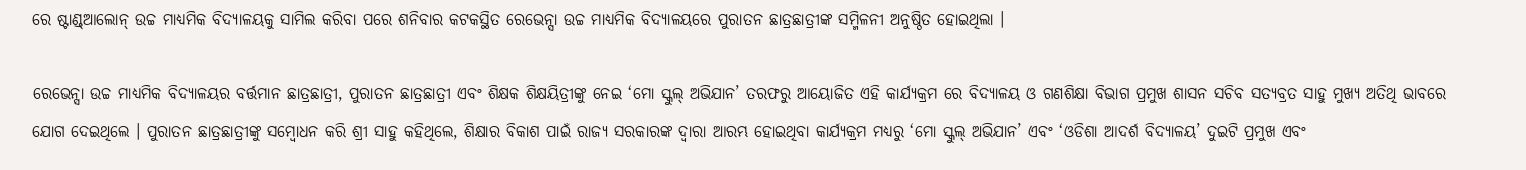ରେ ଷ୍ଟାଣ୍ଡ୍ଆଲୋନ୍ ଉଚ୍ଚ ମାଧ୍ୟମିକ ବିଦ୍ୟାଳୟକୁ ସାମିଲ କରିବା ପରେ ଶନିବାର କଟକସ୍ଥିତ ରେଭେନ୍ସା ଉଚ୍ଚ ମାଧ୍ୟମିକ ବିଦ୍ୟାଳୟରେ ପୁରାତନ ଛାତ୍ରଛାତ୍ରୀଙ୍କ ସମ୍ମିଳନୀ ଅନୁଷ୍ଠିତ ହୋଇଥିଲା ।

ରେଭେନ୍ସା ଉଚ୍ଚ ମାଧ୍ୟମିକ ବିଦ୍ୟାଳୟର ବର୍ତ୍ତମାନ ଛାତ୍ରଛାତ୍ରୀ, ପୁରାତନ ଛାତ୍ରଛାତ୍ରୀ ଏବଂ ଶିକ୍ଷକ ଶିକ୍ଷୟିତ୍ରୀଙ୍କୁ ନେଇ ‘ମୋ ସ୍କୁଲ୍ ଅଭିଯାନ’ ତରଫରୁ ଆୟୋଜିତ ଏହି କାର୍ଯ୍ୟକ୍ରମ ରେ ବିଦ୍ୟାଳୟ ଓ ଗଣଶିକ୍ଷା ବିଭାଗ ପ୍ରମୁଖ ଶାସନ ସଚିବ ସତ୍ୟବ୍ରତ ସାହୁ ମୁଖ୍ୟ ଅତିଥି ଭାବରେ ଯୋଗ ଦେଇଥିଲେ । ପୁରାତନ ଛାତ୍ରଛାତ୍ରୀଙ୍କୁ ସମ୍ବୋଧନ କରି ଶ୍ରୀ ସାହୁ କହିଥିଲେ, ଶିକ୍ଷାର ବିକାଶ ପାଇଁ ରାଜ୍ୟ ସରକାରଙ୍କ ଦ୍ୱାରା ଆରମ୍ଭ ହୋଇଥିବା କାର୍ଯ୍ୟକ୍ରମ ମଧ୍ୟରୁ ‘ମୋ ସ୍କୁଲ୍ ଅଭିଯାନ’ ଏବଂ ‘ଓଡିଶା ଆଦର୍ଶ ବିଦ୍ୟାଳୟ’ ଦୁଇଟି ପ୍ରମୁଖ ଏବଂ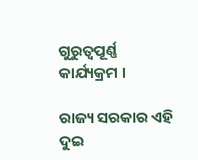ଗୁରୁତ୍ୱପୂର୍ଣ୍ଣ କାର୍ଯ୍ୟକ୍ରମ ।

ରାଜ୍ୟ ସରକାର ଏହି ଦୁଇ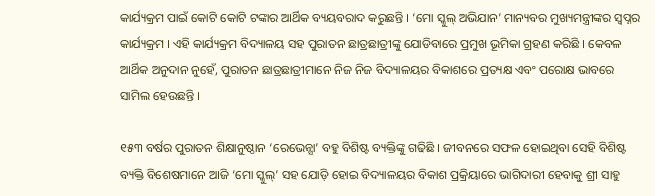କାର୍ଯ୍ୟକ୍ରମ ପାଇଁ କୋଟି କୋଟି ଟଙ୍କାର ଆର୍ଥିକ ବ୍ୟୟବରାଦ କରୁଛନ୍ତି । ‘ମୋ ସ୍କୁଲ୍ ଅଭିଯାନ’ ମାନ୍ୟବର ମୁଖ୍ୟମନ୍ତ୍ରୀଙ୍କର ସ୍ୱପ୍ନର କାର୍ଯ୍ୟକ୍ରମ । ଏହି କାର୍ଯ୍ୟକ୍ରମ ବିଦ୍ୟାଳୟ ସହ ପୁରାତନ ଛାତ୍ରଛାତ୍ରୀଙ୍କୁ ଯୋଡିବାରେ ପ୍ରମୁଖ ଭୂମିକା ଗ୍ରହଣ କରିଛି । କେବଳ ଆର୍ଥିକ ଅନୁଦାନ ନୁହେଁ, ପୁରାତନ ଛାତ୍ରଛାତ୍ରୀମାନେ ନିଜ ନିଜ ବିଦ୍ୟାଳୟର ବିକାଶରେ ପ୍ରତ୍ୟକ୍ଷ ଏବଂ ପରୋକ୍ଷ ଭାବରେ ସାମିଲ ହେଉଛନ୍ତି ।

୧୫୩ ବର୍ଷର ପୁରାତନ ଶିକ୍ଷାନୁଷ୍ଠାନ ‘ରେଭେନ୍ସା’ ବହୁ ବିଶିଷ୍ଟ ବ୍ୟକ୍ତିଙ୍କୁ ଗଢିଛି । ଜୀବନରେ ସଫଳ ହୋଇଥିବା ସେହି ବିଶିଷ୍ଟ ବ୍ୟକ୍ତି ବିଶେଷମାନେ ଆଜି ‘ମୋ ସ୍କୁଲ୍’ ସହ ଯୋଡ଼ି ହୋଇ ବିଦ୍ୟାଳୟର ବିକାଶ ପ୍ରକ୍ରିୟାରେ ଭାଗିଦାରୀ ହେବାକୁ ଶ୍ରୀ ସାହୁ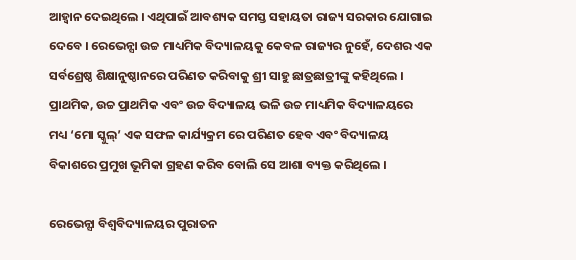ଆହ୍ୱାନ ଦେଇଥିଲେ । ଏଥିପାଇଁ ଆବଶ୍ୟକ ସମସ୍ତ ସହାୟତା ରାଜ୍ୟ ସରକାର ଯୋଗାଇ ଦେବେ । ରେଭେନ୍ସା ଉଚ୍ଚ ମାଧ୍ୟମିକ ବିଦ୍ୟାଳୟକୁ କେବଳ ରାଜ୍ୟର ନୁହେଁ, ଦେଶର ଏକ ସର୍ବଶ୍ରେଷ୍ଠ ଶିକ୍ଷାନୁଷ୍ଠାନରେ ପରିଣତ କରିବାକୁ ଶ୍ରୀ ସାହୁ ଛାତ୍ରଛାତ୍ରୀଙ୍କୁ କହିଥିଲେ । ପ୍ରାଥମିକ, ଉଚ୍ଚ ପ୍ରାଥମିକ ଏବଂ ଉଚ୍ଚ ବିଦ୍ୟାଳୟ ଭଳି ଉଚ୍ଚ ମାଧ୍ୟମିକ ବିଦ୍ୟାଳୟରେ ମଧ୍ୟ ‘ମୋ ସ୍କୁଲ୍’ ଏକ ସଫଳ କାର୍ଯ୍ୟକ୍ରମ ରେ ପରିଣତ ହେବ ଏବଂ ବିଦ୍ୟାଳୟ ବିକାଶରେ ପ୍ରମୁଖ ଭୂମିକା ଗ୍ରହଣ କରିବ ବୋଲି ସେ ଆଶା ବ୍ୟକ୍ତ କରିଥିଲେ ।

ରେଭେନ୍ସା ବିଶ୍ୱବିଦ୍ୟାଳୟର ପୁରାତନ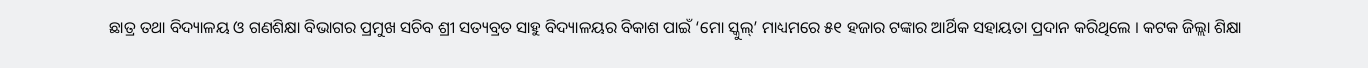ଛାତ୍ର ତଥା ବିଦ୍ୟାଳୟ ଓ ଗଣଶିକ୍ଷା ବିଭାଗର ପ୍ରମୁଖ ସଚିବ ଶ୍ରୀ ସତ୍ୟବ୍ରତ ସାହୁ ବିଦ୍ୟାଳୟର ବିକାଶ ପାଇଁ ‘ମୋ ସ୍କୁଲ୍’ ମାଧ୍ୟମରେ ୫୧ ହଜାର ଟଙ୍କାର ଆର୍ଥିକ ସହାୟତା ପ୍ରଦାନ କରିଥିଲେ । କଟକ ଜିଲ୍ଲା ଶିକ୍ଷା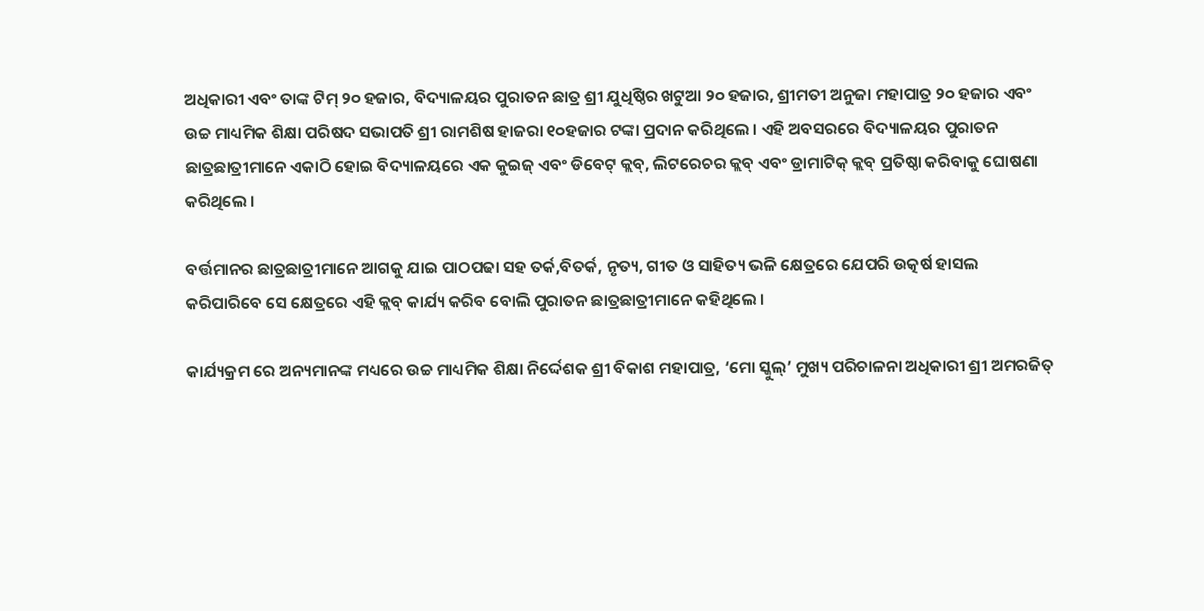ଅଧିକାରୀ ଏବଂ ତାଙ୍କ ଟିମ୍ ୨୦ ହଜାର, ବିଦ୍ୟାଳୟର ପୁରାତନ ଛାତ୍ର ଶ୍ରୀ ଯୁଧିଷ୍ଠିର ଖଟୁଆ ୨୦ ହଜାର, ଶ୍ରୀମତୀ ଅନୁଜା ମହାପାତ୍ର ୨୦ ହଜାର ଏବଂ ଉଚ୍ଚ ମାଧ୍ୟମିକ ଶିକ୍ଷା ପରିଷଦ ସଭାପତି ଶ୍ରୀ ରାମଶିଷ ହାଜରା ୧୦ହଜାର ଟଙ୍କା ପ୍ରଦାନ କରିଥିଲେ । ଏହି ଅବସରରେ ବିଦ୍ୟାଳୟର ପୁରାତନ ଛାତ୍ରଛାତ୍ରୀମାନେ ଏକାଠି ହୋଇ ବିଦ୍ୟାଳୟରେ ଏକ କୁଇଜ୍ ଏବଂ ଡିବେଟ୍ କ୍ଲବ୍, ଲିଟରେଚର କ୍ଲବ୍ ଏବଂ ଡ୍ରାମାଟିକ୍ କ୍ଲବ୍ ପ୍ରତିଷ୍ଠା କରିବାକୁ ଘୋଷଣା କରିଥିଲେ ।

ବର୍ତ୍ତମାନର ଛାତ୍ରଛାତ୍ରୀମାନେ ଆଗକୁ ଯାଇ ପାଠପଢା ସହ ତର୍କ,ବିତର୍କ, ନୃତ୍ୟ, ଗୀତ ଓ ସାହିତ୍ୟ ଭଳି କ୍ଷେତ୍ରରେ ଯେପରି ଉତ୍କର୍ଷ ହାସଲ କରିପାରିବେ ସେ କ୍ଷେତ୍ରରେ ଏହି କ୍ଲବ୍ କାର୍ଯ୍ୟ କରିବ ବୋଲି ପୁରାତନ ଛାତ୍ରଛାତ୍ରୀମାନେ କହିଥିଲେ ।

କାର୍ଯ୍ୟକ୍ରମ ରେ ଅନ୍ୟମାନଙ୍କ ମଧ୍ୟରେ ଉଚ୍ଚ ମାଧ୍ୟମିକ ଶିକ୍ଷା ନିର୍ଦ୍ଦେଶକ ଶ୍ରୀ ବିକାଶ ମହାପାତ୍ର, ‘ମୋ ସ୍କୁଲ୍’ ମୁଖ୍ୟ ପରିଚାଳନା ଅଧିକାରୀ ଶ୍ରୀ ଅମରଜିତ୍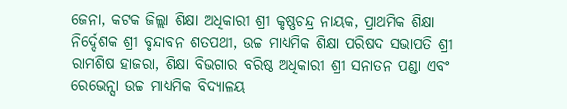ଜେନା, କଟକ ଜିଲ୍ଲା ଶିକ୍ଷା ଅଧିକାରୀ ଶ୍ରୀ କୃଷ୍ଣଚନ୍ଦ୍ର ନାୟକ, ପ୍ରାଥମିକ ଶିକ୍ଷା ନିର୍ଦ୍ଦେଶକ ଶ୍ରୀ ବୃନ୍ଦାବନ ଶତପଥୀ, ଉଚ୍ଚ ମାଧ୍ୟମିକ ଶିକ୍ଷା ପରିଷଦ ସଭାପତି ଶ୍ରୀ ରାମଶିଷ ହାଜରା, ଶିକ୍ଷା ବିଭଗାର ବରିଷ୍ଠ ଅଧିକାରୀ ଶ୍ରୀ ସନାତନ ପଣ୍ଡା ଏବଂ ରେଭେନ୍ସା ଉଚ୍ଚ ମାଧ୍ୟମିକ ବିଦ୍ୟାଳୟ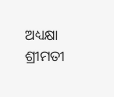ଅଧ୍ୟକ୍ଷା ଶ୍ରୀମତୀ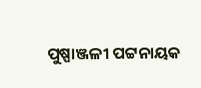ପୁଷ୍ପାଞ୍ଜଳୀ ପଟ୍ଟନାୟକ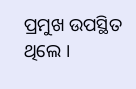ପ୍ରମୁଖ ଉପସ୍ଥିତ ଥିଲେ ।